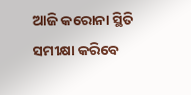ଆଜି କରୋନା ସ୍ଥିତି ସମୀକ୍ଷା କରିବେ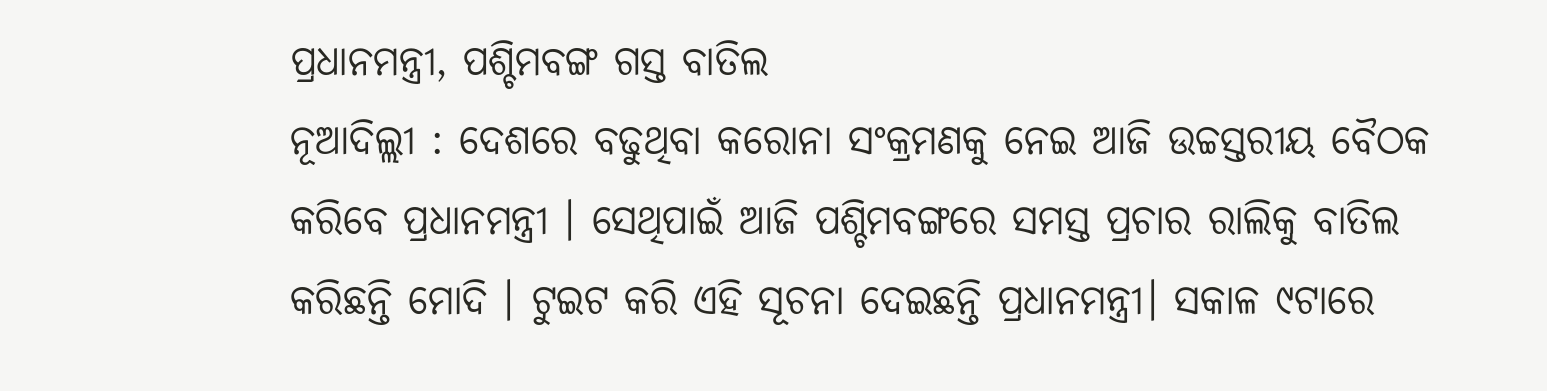ପ୍ରଧାନମନ୍ତ୍ରୀ, ପଶ୍ଚିମବଙ୍ଗ ଗସ୍ତ ବାତିଲ
ନୂଆଦିଲ୍ଲୀ : ଦେଶରେ ବଢୁଥିବା କରୋନା ସଂକ୍ରମଣକୁ ନେଇ ଆଜି ଉଚ୍ଚସ୍ତରୀୟ ବୈଠକ କରିବେ ପ୍ରଧାନମନ୍ତ୍ରୀ । ସେଥିପାଇଁ ଆଜି ପଶ୍ଚିମବଙ୍ଗରେ ସମସ୍ତ ପ୍ରଚାର ରାଲିକୁ ବାତିଲ କରିଛନ୍ତି ମୋଦି । ଟୁଇଟ କରି ଏହି ସୂଚନା ଦେଇଛନ୍ତି ପ୍ରଧାନମନ୍ତ୍ରୀ। ସକାଳ ୯ଟାରେ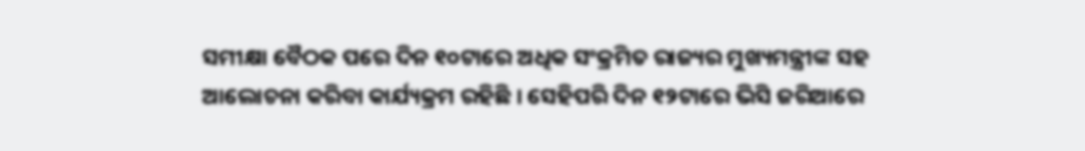ସମୀକ୍ଷା ବୈଠକ ପରେ ଦିନ ୧୦ଟାରେ ଅଧିକ ସଂକ୍ରମିତ ରାଜ୍ୟର ମୁଖ୍ୟମନ୍ତ୍ରୀଙ୍କ ସହ ଆଲୋଚନା କରିବା କାର୍ଯ୍ୟକ୍ରମ ରହିଛି । ସେହିପରି ଦିନ ୧୨ଟାରେ ଭିସି ଜରିଆରେ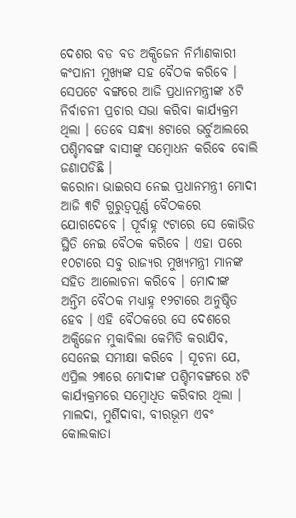ଦେଶର ବଡ ବଡ ଅକ୍ସିଜେନ ନିର୍ମାଣକାରୀ କଂପାନୀ ମୁଖ୍ୟଙ୍କ ସହ ବୈଠକ କରିବେ । ସେପଟେ ବଙ୍ଗରେ ଆଜି ପ୍ରଧାନମନ୍ତ୍ରୀଙ୍କ ୪ଟି ନିର୍ବାଚନୀ ପ୍ରଚାର ସଭା କରିବା କାର୍ଯ୍ୟକ୍ରମ ଥିଲା । ତେବେ ସନ୍ଧ୍ୟା ୫ଟାରେ ଭର୍ଚୁଆଲରେ ପଶ୍ଚିମବଙ୍ଗ ବାସୀଙ୍କୁ ସମ୍ବୋଧନ କରିବେ ବୋଲି ଜଣାପଡିଛି ।
କରୋନା ଭାଇରସ ନେଇ ପ୍ରଧାନମନ୍ତ୍ରୀ ମୋଦୀ ଆଜି ୩ଟି ଗୁରୁତ୍ୱପୂର୍ଣ୍ଣ ବୈଠକରେ ଯୋଗଦେବେ । ପୂର୍ବାହ୍ନ ୯ଟାରେ ସେ କୋଭିଡ ସ୍ଥିତି ନେଇ ବୈଠକ କରିବେ । ଏହା ପରେ ୧୦ଟାରେ ସବୁ ରାଜ୍ୟର ମୁଖ୍ୟମନ୍ତ୍ରୀ ମାନଙ୍କ ସହିତ ଆଲୋଚନା କରିବେ । ମୋଦୀଙ୍କ ଅନ୍ତିମ ବୈଠକ ମଧ୍ୟାହ୍ନ ୧୨ଟାରେ ଅନୁଷ୍ଠିତ ହେବ । ଏହି ବୈଠକରେ ସେ ଦେଶରେ ଅକ୍ସିଜେନ ମୁକାବିଲା କେମିତି କରାଯିବ, ସେନେଇ ସମୀକ୍ଷା କରିବେ । ସୂଚନା ଯେ, ଏପ୍ରିଲ ୨୩ରେ ମୋଦୀଙ୍କ ପଶ୍ଚିମବଙ୍ଗରେ ୪ଟି କାର୍ଯ୍ୟକ୍ରମରେ ସମ୍ବୋଧିତ କରିବାର ଥିଲା । ମାଲଦା, ମୁର୍ଶିଦାବା, ବୀରଭୂମ ଏବଂ କୋଲକାତା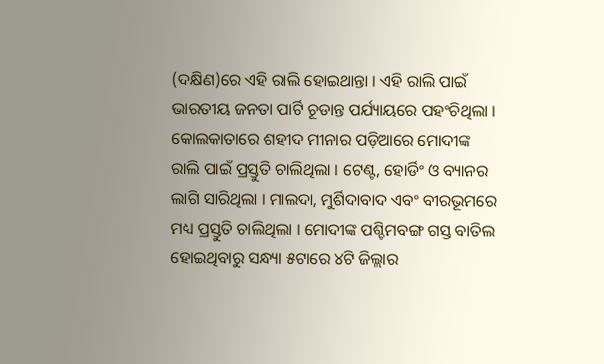(ଦକ୍ଷିଣ)ରେ ଏହି ରାଲି ହୋଇଥାନ୍ତା । ଏହି ରାଲି ପାଇଁ ଭାରତୀୟ ଜନତା ପାର୍ଟି ଚୂଡାନ୍ତ ପର୍ଯ୍ୟାୟରେ ପହଂଚିଥିଲା । କୋଲକାତାରେ ଶହୀଦ ମୀନାର ପଡ଼ିଆରେ ମୋଦୀଙ୍କ ରାଲି ପାଇଁ ପ୍ରସ୍ତୁତି ଚାଲିଥିଲା । ଟେଣ୍ଟ, ହୋର୍ଡିଂ ଓ ବ୍ୟାନର ଲାଗି ସାରିଥିଲା । ମାଲଦା, ମୁର୍ଶିଦାବାଦ ଏବଂ ବୀରଭୂମରେ ମଧ୍ୟ ପ୍ରସ୍ତୁତି ଚାଲିଥିଲା । ମୋଦୀଙ୍କ ପଶ୍ଚିମବଙ୍ଗ ଗସ୍ତ ବାତିଲ ହୋଇଥିବାରୁ ସନ୍ଧ୍ୟା ୫ଟାରେ ୪ଟି ଜିଲ୍ଲାର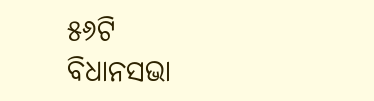୫୬ଟି ବିଧାନସଭା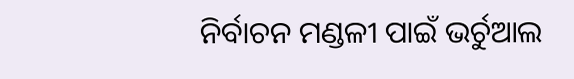ନିର୍ବାଚନ ମଣ୍ଡଳୀ ପାଇଁ ଭର୍ଚୁଆଲ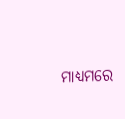ମାଧ୍ୟମରେ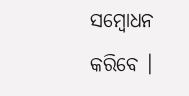ସମ୍ବୋଧନ କରିବେ ।